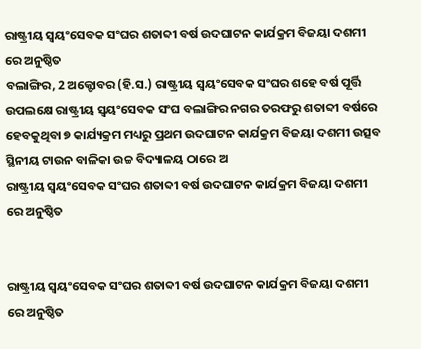ରାଷ୍ଟ୍ରୀୟ ସ୍ଵୟଂସେବକ ସଂଘର ଶତାବ୍ଦୀ ବର୍ଷ ଉଦଘାଟନ କାର୍ଯକ୍ରମ ବିଜୟା ଦଶମୀ ରେ ଅନୁଷ୍ଠିତ
ବଲାଙ୍ଗିର, 2 ଅକ୍ଟୋବର (ହି.ସ.) ରାଷ୍ଟ୍ରୀୟ ସ୍ଵୟଂସେବକ ସଂଘର ଶହେ ବର୍ଷ ପୂର୍ତ୍ତି ଉପଲକ୍ଷେ ରାଷ୍ଟ୍ରୀୟ ସ୍ଵୟଂସେବକ ସଂଘ ବଲାଙ୍ଗିର ନଗର ତରଫରୁ ଶତାବ୍ଦୀ ବର୍ଷରେ ହେବକୁଥିବା ୭ କାର୍ଯ୍ୟକ୍ରମ ମଧ୍ୟରୁ ପ୍ରଥମ ଉଦଘାଟନ କାର୍ଯକ୍ରମ ବିଜୟା ଦଶମୀ ଉତ୍ସବ ସ୍ଥିନୀୟ ଟାଉନ ବାଳିକା ଉଚ୍ଚ ବିଦ୍ୟାଳୟ ଠାରେ ଅ
ରାଷ୍ଟ୍ରୀୟ ସ୍ଵୟଂସେବକ ସଂଘର ଶତାବ୍ଦୀ ବର୍ଷ ଉଦଘାଟନ କାର୍ଯକ୍ରମ ବିଜୟା ଦଶମୀ  ରେ ଅନୁଷ୍ଠିତ


ରାଷ୍ଟ୍ରୀୟ ସ୍ଵୟଂସେବକ ସଂଘର ଶତାବ୍ଦୀ ବର୍ଷ ଉଦଘାଟନ କାର୍ଯକ୍ରମ ବିଜୟା ଦଶମୀ  ରେ ଅନୁଷ୍ଠିତ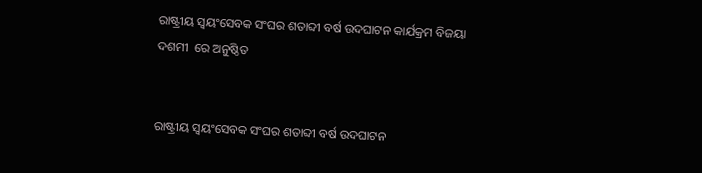ରାଷ୍ଟ୍ରୀୟ ସ୍ଵୟଂସେବକ ସଂଘର ଶତାବ୍ଦୀ ବର୍ଷ ଉଦଘାଟନ କାର୍ଯକ୍ରମ ବିଜୟା ଦଶମୀ  ରେ ଅନୁଷ୍ଠିତ


ରାଷ୍ଟ୍ରୀୟ ସ୍ଵୟଂସେବକ ସଂଘର ଶତାବ୍ଦୀ ବର୍ଷ ଉଦଘାଟନ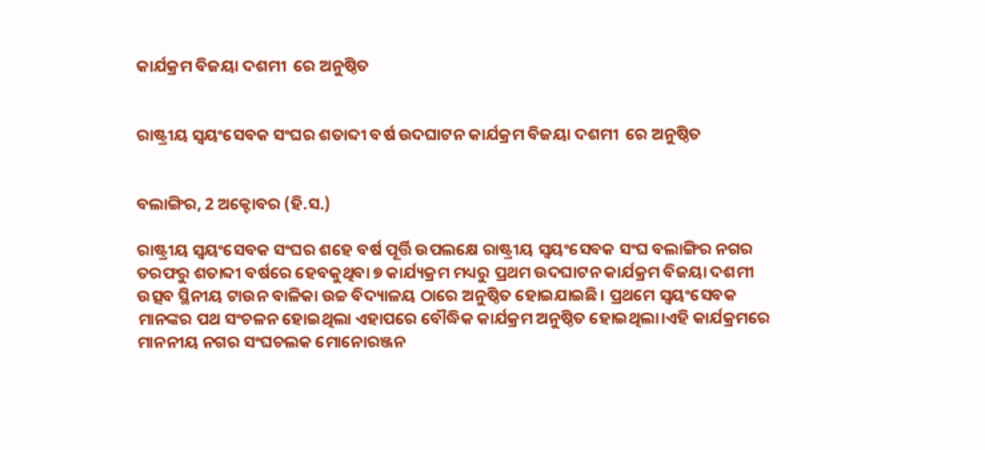କାର୍ଯକ୍ରମ ବିଜୟା ଦଶମୀ  ରେ ଅନୁଷ୍ଠିତ


ରାଷ୍ଟ୍ରୀୟ ସ୍ଵୟଂସେବକ ସଂଘର ଶତାବ୍ଦୀ ବର୍ଷ ଉଦଘାଟନ କାର୍ଯକ୍ରମ ବିଜୟା ଦଶମୀ  ରେ ଅନୁଷ୍ଠିତ


ବଲାଙ୍ଗିର, 2 ଅକ୍ଟୋବର (ହି.ସ.)

ରାଷ୍ଟ୍ରୀୟ ସ୍ଵୟଂସେବକ ସଂଘର ଶହେ ବର୍ଷ ପୂର୍ତ୍ତି ଉପଲକ୍ଷେ ରାଷ୍ଟ୍ରୀୟ ସ୍ଵୟଂସେବକ ସଂଘ ବଲାଙ୍ଗିର ନଗର ତରଫରୁ ଶତାବ୍ଦୀ ବର୍ଷରେ ହେବକୁଥିବା ୭ କାର୍ଯ୍ୟକ୍ରମ ମଧ୍ୟରୁ ପ୍ରଥମ ଉଦଘାଟନ କାର୍ଯକ୍ରମ ବିଜୟା ଦଶମୀ ଉତ୍ସବ ସ୍ଥିନୀୟ ଟାଉନ ବାଳିକା ଉଚ୍ଚ ବିଦ୍ୟାଳୟ ଠାରେ ଅନୁଷ୍ଠିତ ହୋଇଯାଇଛି। ପ୍ରଥମେ ସ୍ଵୟଂସେବକ ମାନଙ୍କର ପଥ ସଂଚଳନ ହୋଇଥିଲା ଏହାପରେ ବୌଦ୍ଧିକ କାର୍ଯକ୍ରମ ଅନୁଷ୍ଠିତ ହୋଇଥିଲା।ଏହି କାର୍ଯକ୍ରମରେ ମାନନୀୟ ନଗର ସଂଘଚଲକ ମୋନୋରଞ୍ଜନ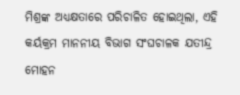ମିଶ୍ରଙ୍କ ଅଧ୍ୟକ୍ଷତାରେ ପରିଚାଳିତ ହୋଇଥିଲା, ଏହି କର୍ୟକ୍ରମ ମାନନୀୟ ବିଭାଗ ସଂଘଚାଳକ ଯତୀନ୍ଦ୍ର ମୋହନ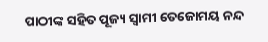ପାଠୀଙ୍କ ସହିତ ପୂଜ୍ୟ ସ୍ବାମୀ ତେଜୋମୟ ନନ୍ଦ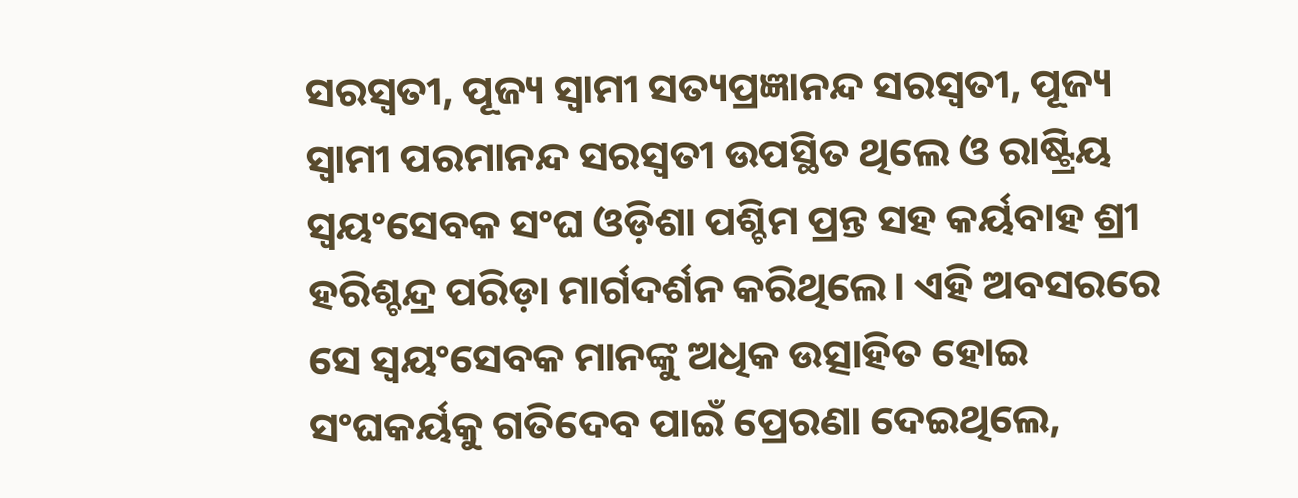ସରସ୍ଵତୀ, ପୂଜ୍ୟ ସ୍ବାମୀ ସତ୍ୟପ୍ରଜ୍ଞାନନ୍ଦ ସରସ୍ୱତୀ, ପୂଜ୍ୟ ସ୍ବାମୀ ପରମାନନ୍ଦ ସରସ୍ୱତୀ ଉପସ୍ଥିତ ଥିଲେ ଓ ରାଷ୍ଟ୍ରିୟ ସ୍ଵୟଂସେବକ ସଂଘ ଓଡ଼ିଶା ପଶ୍ଚିମ ପ୍ରନ୍ତ ସହ କର୍ୟବାହ ଶ୍ରୀ ହରିଶ୍ଚନ୍ଦ୍ର ପରିଡ଼ା ମାର୍ଗଦର୍ଶନ କରିଥିଲେ। ଏହି ଅବସରରେ ସେ ସ୍ଵୟଂସେବକ ମାନଙ୍କୁ ଅଧିକ ଉତ୍ସାହିତ ହୋଇ ସଂଘକର୍ୟକୁ ଗତିଦେବ ପାଇଁ ପ୍ରେରଣା ଦେଇଥିଲେ,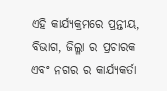ଏହି କାର୍ଯ୍ୟକ୍ରମରେ ପ୍ରନ୍ତୀୟ, ବିଭାଗ, ଜିଲ୍ଳା ର ପ୍ରଚାରକ ଏବଂ ନଗର ର କାର୍ଯ୍ୟକର୍ତା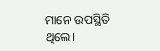ମାନେ ଉପସ୍ଥିତି ଥିଲେ।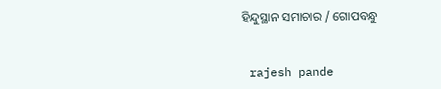ହିନ୍ଦୁସ୍ଥାନ ସମାଚାର / ଗୋପବନ୍ଧୁ


 rajesh pande